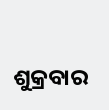ଶୁକ୍ରବାର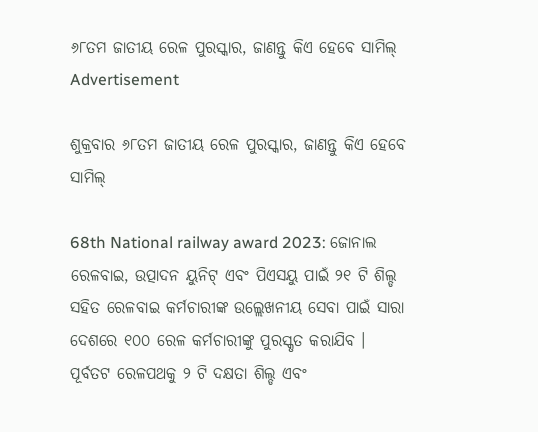୬୮ତମ ଜାତୀୟ ରେଳ ପୁରସ୍କାର, ଜାଣନ୍ତୁ କିଏ ହେବେ ସାମିଲ୍
Advertisement

ଶୁକ୍ରବାର ୬୮ତମ ଜାତୀୟ ରେଳ ପୁରସ୍କାର, ଜାଣନ୍ତୁ କିଏ ହେବେ ସାମିଲ୍

68th National railway award 2023: ଜୋନାଲ ରେଳବାଇ, ଉତ୍ପାଦନ ୟୁନିଟ୍ ଏବଂ ପିଏସୟୁ ପାଇଁ ୨୧ ଟି ଶିଲ୍ଡ ସହିତ ରେଳବାଇ କର୍ମଚାରୀଙ୍କ ଉଲ୍ଲେଖନୀୟ ସେବା ପାଇଁ ସାରା ଦେଶରେ ୧୦୦ ରେଳ କର୍ମଚାରୀଙ୍କୁ ପୁରସ୍କୃତ କରାଯିବ । ପୂର୍ବତଟ ରେଳପଥକୁ ୨ ଟି ଦକ୍ଷତା ଶିଲ୍ଡ ଏବଂ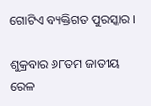ଗୋଟିଏ ବ୍ୟକ୍ତିଗତ ପୁରସ୍କାର ।

ଶୁକ୍ରବାର ୬୮ତମ ଜାତୀୟ ରେଳ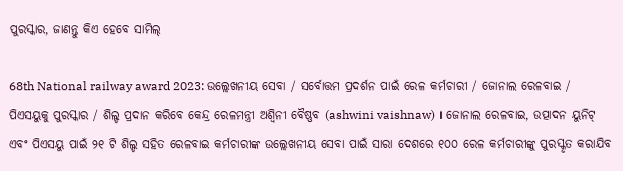ପୁରସ୍କାର, ଜାଣନ୍ତୁ କିଏ ହେବେ ସାମିଲ୍

68th National railway award 2023: ଉଲ୍ଲେଖନୀୟ ସେବା / ସର୍ବୋତ୍ତମ ପ୍ରଦର୍ଶନ ପାଇଁ ରେଳ କର୍ମଚାରୀ / ଜୋନାଲ ରେଳବାଇ / ପିଏସୟୁକୁ ପୁରସ୍କାର / ଶିଲ୍ଡ ପ୍ରଦାନ କରିବେ କେନ୍ଦ୍ର ରେଳମନ୍ତ୍ରୀ ଅଶ୍ୱିନୀ ବୈଷ୍ଣବ (ashwini vaishnaw) । ଜୋନାଲ ରେଳବାଇ, ଉତ୍ପାଦନ ୟୁନିଟ୍ ଏବଂ ପିଏସୟୁ ପାଇଁ ୨୧ ଟି ଶିଲ୍ଡ ସହିତ ରେଳବାଇ କର୍ମଚାରୀଙ୍କ ଉଲ୍ଲେଖନୀୟ ସେବା ପାଇଁ ସାରା ଦେଶରେ ୧୦୦ ରେଳ କର୍ମଚାରୀଙ୍କୁ ପୁରସ୍କୃତ କରାଯିବ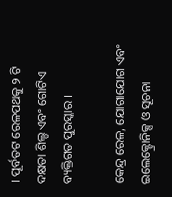। ପୂର୍ବତଟ ରେଳପଥକୁ ୨ ଟି ଦକ୍ଷତା ଶିଲ୍ଡ ଏବଂ ଗୋଟିଏ ବ୍ୟକ୍ତିଗତ ପୁରସ୍କାର ।

କେନ୍ଦ୍ର ରେଳ, ଯୋଗାଯୋଗ ଏବଂ ଇଲେକ୍ଟ୍ରୋନିକ୍ସ ଓ ସୂଚନା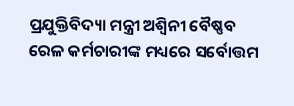ପ୍ରଯୁକ୍ତିବିଦ୍ୟା ମନ୍ତ୍ରୀ ଅଶ୍ୱିନୀ ବୈଷ୍ଣବ ରେଳ କର୍ମଚାରୀଙ୍କ ମଧ୍ୟରେ ସର୍ବୋତ୍ତମ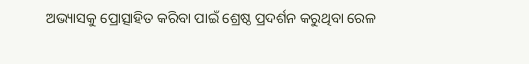ଅଭ୍ୟାସକୁ ପ୍ରୋତ୍ସାହିତ କରିବା ପାଇଁ ଶ୍ରେଷ୍ଠ ପ୍ରଦର୍ଶନ କରୁଥିବା ରେଳ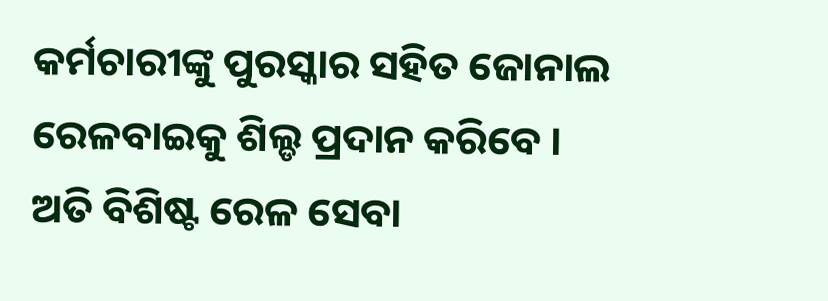କର୍ମଚାରୀଙ୍କୁ ପୁରସ୍କାର ସହିତ ଜୋନାଲ ରେଳବାଇକୁ ଶିଲ୍ଡ ପ୍ରଦାନ କରିବେ । ଅତି ବିଶିଷ୍ଟ ରେଳ ସେବା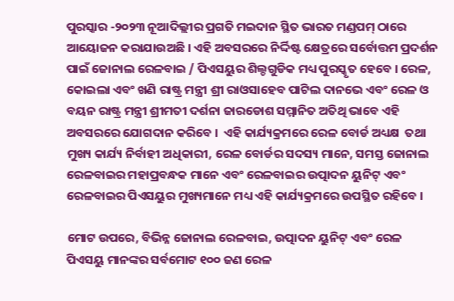ପୁରସ୍କାର -୨୦୨୩ ନୂଆଦିଲ୍ଲୀର ପ୍ରଗତି ମଇଦାନ ସ୍ଥିତ ଭାରତ ମଣ୍ଡପମ୍ ଠାରେ ଆୟୋଜନ କରାଯାଉଅଛି । ଏହି ଅବସରରେ ନିର୍ଦ୍ଦିଷ୍ଟ କ୍ଷେତ୍ରରେ ସର୍ବୋତ୍ତମ ପ୍ରଦର୍ଶନ ପାଇଁ ଜୋନାଲ ରେଳବାଇ / ପିଏସୟୁର ଶିଲ୍ଡଗୁଡିକ ମଧ୍ୟ ପୁରସ୍କୃତ ହେବେ । ରେଳ, କୋଇଲା ଏବଂ ଖଣି ରାଷ୍ଟ୍ର ମନ୍ତ୍ରୀ ଶ୍ରୀ ରାଓସାହେବ ପାଟିଲ ଦାନଭେ ଏବଂ ରେଳ ଓ ବୟନ ରାଷ୍ଟ୍ର ମନ୍ତ୍ରୀ ଶ୍ରୀମତୀ ଦର୍ଶନା ଜାରଡୋଶ ସମ୍ମାନିତ ଅତିଥି ଭାବେ ଏହି ଅବସରରେ ଯୋଗଦାନ କରିବେ ।  ଏହି କାର୍ଯ୍ୟକ୍ରମରେ ରେଳ ବୋର୍ଡ ଅଧ୍ୟକ୍ଷ  ତଥା ମୁଖ୍ୟ କାର୍ଯ୍ୟ ନିର୍ବାହୀ ଅଧିକାରୀ, ରେଳ ବୋର୍ଡର ସଦସ୍ୟ ମାନେ, ସମସ୍ତ ଜୋନାଲ ରେଳବାଇର ମହାପ୍ରବନ୍ଧକ ମାନେ ଏବଂ ରେଳବାଇର ଉତ୍ପାଦନ ୟୁନିଟ୍ ଏବଂ ରେଳବାଇର ପିଏସୟୁର ମୁଖ୍ୟମାନେ ମଧ୍ୟ ଏହି କାର୍ଯ୍ୟକ୍ରମରେ ଉପସ୍ଥିତ ରହିବେ ।

ମୋଟ ଉପରେ, ବିଭିନ୍ନ ଜୋନାଲ ରେଳବାଇ, ଉତ୍ପାଦନ ୟୁନିଟ୍ ଏବଂ ରେଳ ପିଏସୟୁ ମାନଙ୍କର ସର୍ବମୋଟ ୧୦୦ ଜଣ ରେଳ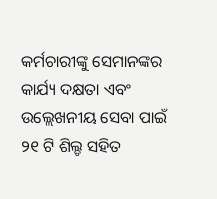କର୍ମଚାରୀଙ୍କୁ ସେମାନଙ୍କର କାର୍ଯ୍ୟ ଦକ୍ଷତା ଏବଂ ଉଲ୍ଲେଖନୀୟ ସେବା ପାଇଁ ୨୧ ଟି ଶିଲ୍ଡ ସହିତ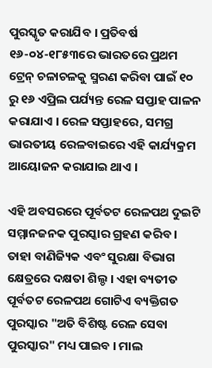ପୁରସ୍କୃତ କରାଯିବ । ପ୍ରତିବର୍ଷ ୧୬-୦୪-୧୮୫୩ରେ ଭାରତରେ ପ୍ରଥମ ଟ୍ରେନ୍ ଚଳାଚଳକୁ ସ୍ମରଣ କରିବା ପାଇଁ ୧୦ ରୁ ୧୬ ଏପ୍ରିଲ ପର୍ଯ୍ୟନ୍ତ ରେଳ ସପ୍ତାହ ପାଳନ କରାଯାଏ । ରେଳ ସପ୍ତାହରେ, ସମଗ୍ର ଭାରତୀୟ ରେଳବାଇରେ ଏହି କାର୍ଯ୍ୟକ୍ରମ ଆୟୋଜନ କରାଯାଇ ଥାଏ ।

ଏହି ଅବସରରେ ପୂର୍ବତଟ ରେଳପଥ ଦୁଇଟି ସମ୍ମାନଜନକ ପୁରସ୍କାର ଗ୍ରହଣ କରିବ । ତାହା ବାଣିଜ୍ୟିକ ଏବଂ ସୁରକ୍ଷା ବିଭାଗ କ୍ଷେତ୍ରରେ ଦକ୍ଷତା ଶିଲ୍ଡ । ଏହା ବ୍ୟତୀତ ପୂର୍ବତଟ ରେଳପଥ ଗୋଟିଏ ବ୍ୟକ୍ତିଗତ ପୁରସ୍କାର "ଅତି ବିଶିଷ୍ଟ ରେଳ ସେବା ପୁରସ୍କାର" ମଧ୍ୟ ପାଇବ । ମାଲ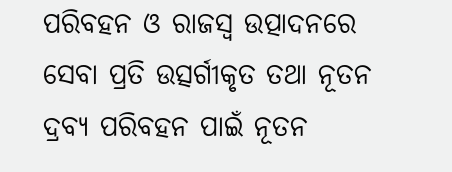ପରିବହନ ଓ ରାଜସ୍ୱ ଉତ୍ପାଦନରେ ସେବା ପ୍ରତି ଉତ୍ସର୍ଗୀକୃତ ତଥା ନୂତନ ଦ୍ରବ୍ୟ ପରିବହନ ପାଇଁ ନୂତନ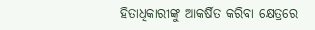ହିତାଧିକାରୀଙ୍କୁ ଆକର୍ଷିତ କରିବା କ୍ଷେତ୍ରରେ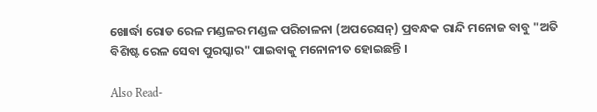ଖୋର୍ଦ୍ଧା ରୋଡ ରେଳ ମଣ୍ଡଳର ମଣ୍ଡଳ ପରିଚାଳନା (ଅପରେସନ୍) ପ୍ରବନ୍ଧକ ରାନ୍ଦି ମନୋଜ ବାବୁ "ଅତି ବିଶିଷ୍ଟ ରେଳ ସେବା ପୁରସ୍କାର" ପାଇବାକୁ ମନୋନୀତ ହୋଇଛନ୍ତି ।

Also Read-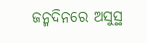ଜନ୍ମଦିନରେ ଅସୁସ୍ଥ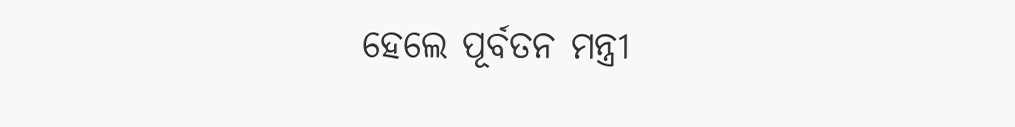ହେଲେ ପୂର୍ବତନ ମନ୍ତ୍ରୀ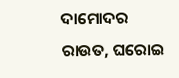ଦାମୋଦର ରାଉତ, ଘରୋଇ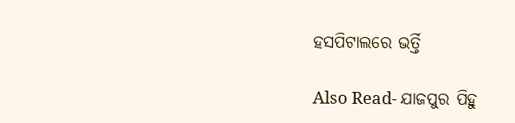ହସପିଟାଲରେ ଭର୍ତ୍ତି

Also Read- ଯାଜପୁର ପିହୁ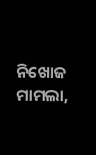ନିଖୋଜ ମାମଲା,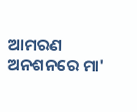ଆମରଣ ଅନଶନରେ ମା'